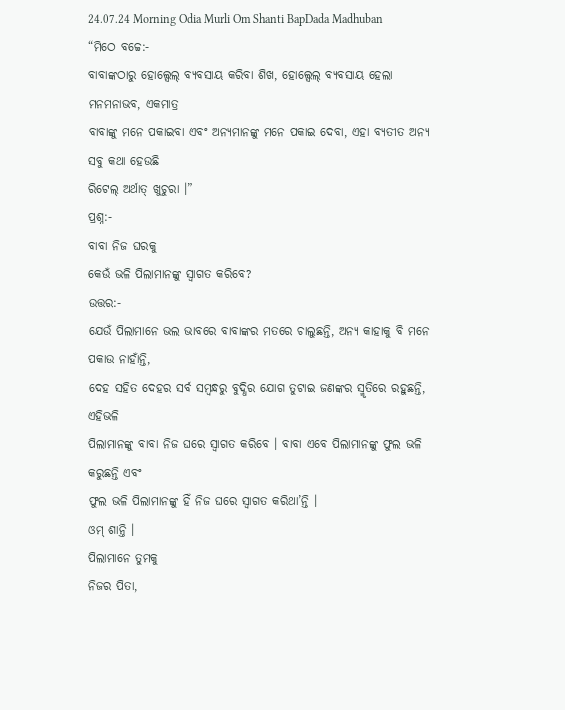24.07.24 Morning Odia Murli Om Shanti BapDada Madhuban
“ମିଠେ ବଚ୍ଚେ:-
ବାବାଙ୍କଠାରୁ ହୋଲ୍ସେଲ୍ ବ୍ୟବସାୟ କରିବା ଶିଖ, ହୋଲ୍ସେଲ୍ ବ୍ୟବସାୟ ହେଲା ମନମନାଭବ, ଏକମାତ୍ର
ବାବାଙ୍କୁ ମନେ ପକାଇବା ଏବଂ ଅନ୍ୟମାନଙ୍କୁ ମନେ ପକାଇ ଦେବା, ଏହା ବ୍ୟତୀତ ଅନ୍ୟ ସବୁ କଥା ହେଉଛି
ରିଟେଲ୍ ଅର୍ଥାତ୍ ଖୁଚୁରା ।”
ପ୍ରଶ୍ନ:-
ବାବା ନିଜ ଘରକୁ
କେଉଁ ଭଳି ପିଲାମାନଙ୍କୁ ସ୍ୱାଗତ କରିବେ?
ଉତ୍ତର:-
ଯେଉଁ ପିଲାମାନେ ଭଲ ଭାବରେ ବାବାଙ୍କର ମତରେ ଚାଲୁଛନ୍ତି, ଅନ୍ୟ କାହାକୁ ବି ମନେ ପକାଉ ନାହାଁନ୍ତି,
ଦେହ ସହିତ ଦେହର ସର୍ବ ସମ୍ବନ୍ଧରୁ ବୁଦ୍ଧିର ଯୋଗ ତୁଟାଇ ଜଣଙ୍କର ସ୍ମୃତିରେ ରହୁଛନ୍ତି, ଏହିଭଳି
ପିଲାମାନଙ୍କୁ ବାବା ନିଜ ଘରେ ସ୍ୱାଗତ କରିବେ । ବାବା ଏବେ ପିଲାମାନଙ୍କୁ ଫୁଲ ଭଳି କରୁଛନ୍ତି ଏବଂ
ଫୁଲ ଭଳି ପିଲାମାନଙ୍କୁ ହିଁ ନିଜ ଘରେ ସ୍ୱାଗତ କରିଥା’ନ୍ତି ।
ଓମ୍ ଶାନ୍ତି ।
ପିଲାମାନେ ତୁମକୁ
ନିଜର ପିତା,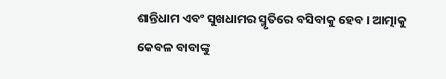ଶାନ୍ତିଧାମ ଏବଂ ସୁଖଧାମର ସ୍ମୃତିରେ ବସିବାକୁ ହେବ । ଆତ୍ମାକୁ କେବଳ ବାବାଙ୍କୁ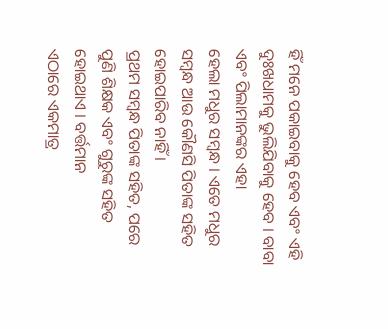ହିଁ ମନେ ପକାଇବାକୁ ହେବ ଏବଂ ଏହି ଦୁଃଖଧାମକୁ ଭୁଲିଯିବାକୁ ହେବ । ବାବା ଏବଂ ପିଲାମାନଙ୍କର ଏହା
ହେଲା ମଧୁର ସମ୍ବନ୍ଧ । ଏତେ ମଧୁର ସମ୍ବନ୍ଧ ଆଉ କୌଣସି ପିତାଙ୍କ ସହିତ ହୋଇପାରିବ ନାହିଁ ।
ପ୍ରଥମ ସମ୍ବନ୍ଧ ପିତାଙ୍କ ସହିତ, ପରେ ପୁଣି ଶିକ୍ଷକ ଏବଂ ଗୁରୁଙ୍କ ସହିତ ହୋଇଥାଏ । ବର୍ତ୍ତମାନ
ଏଠାରେ ଏକମାତ୍ର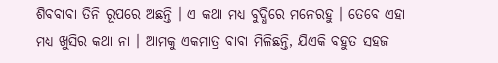ଶିବବାବା ତିନି ରୂପରେ ଅଛନ୍ତି । ଏ କଥା ମଧ୍ୟ ବୁଦ୍ଧିରେ ମନେରହୁ । ତେବେ ଏହା
ମଧ୍ୟ ଖୁସିର କଥା ନା । ଆମକୁ ଏକମାତ୍ର ବାବା ମିଳିଛନ୍ତି, ଯିଏକି ବହୁତ ସହଜ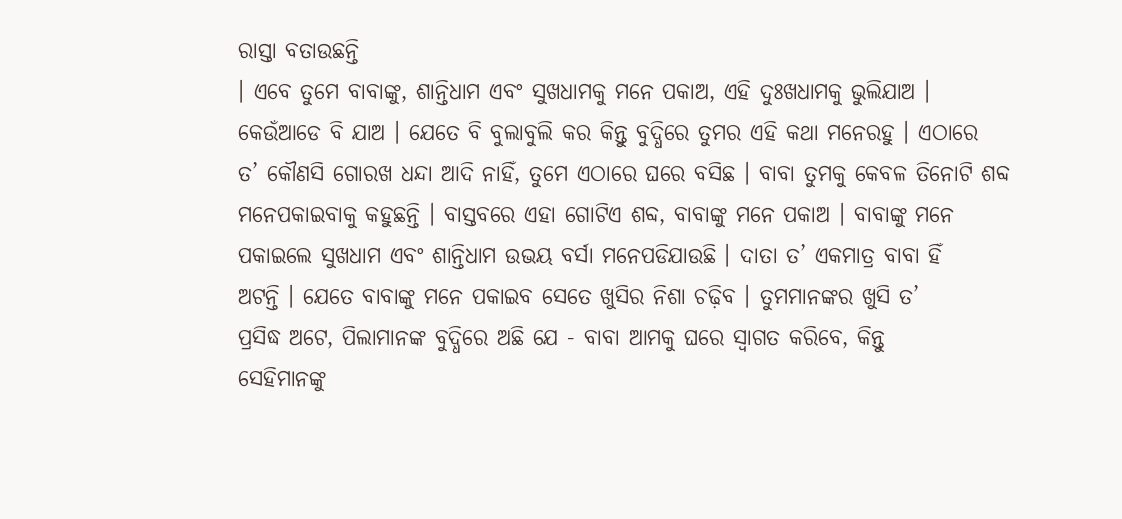ରାସ୍ତା ବତାଉଛନ୍ତି
। ଏବେ ତୁମେ ବାବାଙ୍କୁ, ଶାନ୍ତିଧାମ ଏବଂ ସୁଖଧାମକୁ ମନେ ପକାଅ, ଏହି ଦୁଃଖଧାମକୁ ଭୁଲିଯାଅ ।
କେଉଁଆଡେ ବି ଯାଅ । ଯେତେ ବି ବୁଲାବୁଲି କର କିନ୍ତୁ ବୁଦ୍ଧିରେ ତୁମର ଏହି କଥା ମନେରହୁ । ଏଠାରେ
ତ’ କୌଣସି ଗୋରଖ ଧନ୍ଦା ଆଦି ନାହିଁ, ତୁମେ ଏଠାରେ ଘରେ ବସିଛ । ବାବା ତୁମକୁ କେବଳ ତିନୋଟି ଶବ୍ଦ
ମନେପକାଇବାକୁ କହୁଛନ୍ତି । ବାସ୍ତବରେ ଏହା ଗୋଟିଏ ଶବ୍ଦ, ବାବାଙ୍କୁ ମନେ ପକାଅ । ବାବାଙ୍କୁ ମନେ
ପକାଇଲେ ସୁଖଧାମ ଏବଂ ଶାନ୍ତିଧାମ ଉଭୟ ବର୍ସା ମନେପଡିଯାଉଛି । ଦାତା ତ’ ଏକମାତ୍ର ବାବା ହିଁ
ଅଟନ୍ତି । ଯେତେ ବାବାଙ୍କୁ ମନେ ପକାଇବ ସେତେ ଖୁସିର ନିଶା ଚଢ଼ିବ । ତୁମମାନଙ୍କର ଖୁସି ତ’
ପ୍ରସିଦ୍ଧ ଅଟେ, ପିଲାମାନଙ୍କ ବୁଦ୍ଧିରେ ଅଛି ଯେ - ବାବା ଆମକୁ ଘରେ ସ୍ୱାଗତ କରିବେ, କିନ୍ତୁ
ସେହିମାନଙ୍କୁ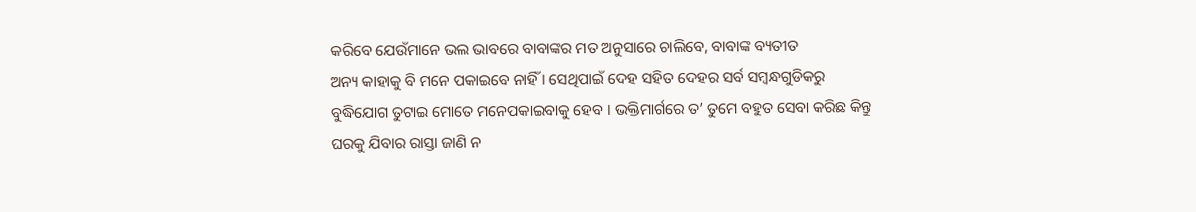କରିବେ ଯେଉଁମାନେ ଭଲ ଭାବରେ ବାବାଙ୍କର ମତ ଅନୁସାରେ ଚାଲିବେ, ବାବାଙ୍କ ବ୍ୟତୀତ
ଅନ୍ୟ କାହାକୁ ବି ମନେ ପକାଇବେ ନାହିଁ । ସେଥିପାଇଁ ଦେହ ସହିତ ଦେହର ସର୍ବ ସମ୍ବନ୍ଧଗୁଡିକରୁ
ବୁଦ୍ଧିଯୋଗ ତୁଟାଇ ମୋତେ ମନେପକାଇବାକୁ ହେବ । ଭକ୍ତିମାର୍ଗରେ ତ’ ତୁମେ ବହୁତ ସେବା କରିଛ କିନ୍ତୁ
ଘରକୁ ଯିବାର ରାସ୍ତା ଜାଣି ନ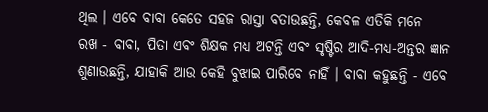ଥିଲ । ଏବେ ବାବା କେତେ ସହଜ ରାସ୍ତା ବତାଉଛନ୍ତି, କେବଳ ଏତିକି ମନେ
ରଖ - ବାବା, ପିତା ଏବଂ ଶିକ୍ଷକ ମଧ୍ୟ ଅଟନ୍ତି ଏବଂ ସୃଷ୍ଟିର ଆଦି-ମଧ୍ୟ-ଅନ୍ତର ଜ୍ଞାନ
ଶୁଣାଉଛନ୍ତି, ଯାହାକି ଆଉ କେହି ବୁଝାଇ ପାରିବେ ନାହିଁ । ବାବା କହୁଛନ୍ତି - ଏବେ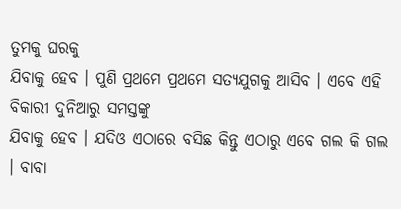ତୁମକୁ ଘରକୁ
ଯିବାକୁ ହେବ । ପୁଣି ପ୍ରଥମେ ପ୍ରଥମେ ସତ୍ୟଯୁଗକୁ ଆସିବ । ଏବେ ଏହି ବିକାରୀ ଦୁନିଆରୁ ସମସ୍ତଙ୍କୁ
ଯିବାକୁ ହେବ । ଯଦିଓ ଏଠାରେ ବସିଛ କିନ୍ତୁ ଏଠାରୁ ଏବେ ଗଲ କି ଗଲ । ବାବା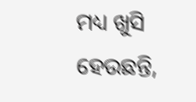ମଧ୍ୟ ଖୁସି ହେଉଛନ୍ତି,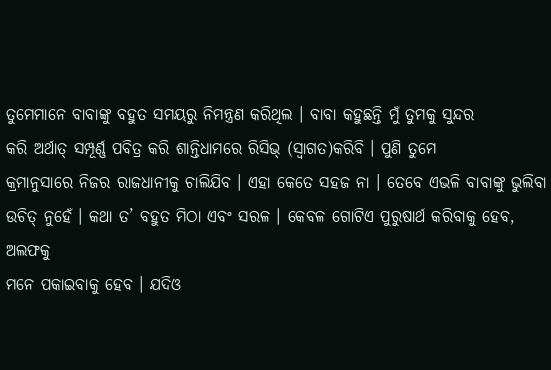ତୁମେମାନେ ବାବାଙ୍କୁ ବହୁତ ସମୟରୁ ନିମନ୍ତ୍ରଣ କରିଥିଲ । ବାବା କହୁଛନ୍ତି ମୁଁ ତୁମକୁ ସୁନ୍ଦର
କରି ଅର୍ଥାତ୍ ସମ୍ପୂର୍ଣ୍ଣ ପବିତ୍ର କରି ଶାନ୍ତିଧାମରେ ରିସିଭ୍ (ସ୍ୱାଗତ)କରିବି । ପୁଣି ତୁମେ
କ୍ରମାନୁସାରେ ନିଜର ରାଜଧାନୀକୁ ଚାଲିଯିବ । ଏହା କେତେ ସହଜ ନା । ତେବେ ଏଭଳି ବାବାଙ୍କୁ ଭୁଲିବା
ଉଚିତ୍ ନୁହେଁ । କଥା ତ’ ବହୁତ ମିଠା ଏବଂ ସରଳ । କେବଳ ଗୋଟିଏ ପୁରୁଷାର୍ଥ କରିବାକୁ ହେବ, ଅଲଫକୁ
ମନେ ପକାଇବାକୁ ହେବ । ଯଦିଓ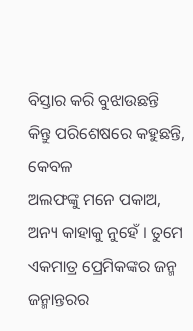ବିସ୍ତାର କରି ବୁଝାଉଛନ୍ତି କିନ୍ତୁ ପରିଶେଷରେ କହୁଛନ୍ତି, କେବଳ
ଅଲଫଙ୍କୁ ମନେ ପକାଅ, ଅନ୍ୟ କାହାକୁ ନୁହେଁ । ତୁମେ ଏକମାତ୍ର ପ୍ରେମିକଙ୍କର ଜନ୍ମ ଜନ୍ମାନ୍ତରର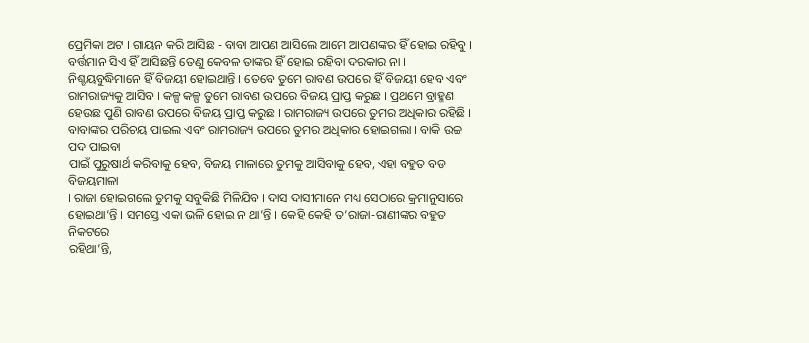ପ୍ରେମିକା ଅଟ । ଗାୟନ କରି ଆସିଛ - ବାବା ଆପଣ ଆସିଲେ ଆମେ ଆପଣଙ୍କର ହିଁ ହୋଇ ରହିବୁ ।
ବର୍ତ୍ତମାନ ସିଏ ହିଁ ଆସିଛନ୍ତି ତେଣୁ କେବଳ ତାଙ୍କର ହିଁ ହୋଇ ରହିବା ଦରକାର ନା ।
ନିଶ୍ଚୟବୁଦ୍ଧିମାନେ ହିଁ ବିଜୟୀ ହୋଇଥାନ୍ତି । ତେବେ ତୁମେ ରାବଣ ଉପରେ ହିଁ ବିଜୟୀ ହେବ ଏବଂ
ରାମରାଜ୍ୟକୁ ଆସିବ । କଳ୍ପ କଳ୍ପ ତୁମେ ରାବଣ ଉପରେ ବିଜୟ ପ୍ରାପ୍ତ କରୁଛ । ପ୍ରଥମେ ବ୍ରାହ୍ମଣ
ହେଉଛ ପୁଣି ରାବଣ ଉପରେ ବିଜୟ ପ୍ରାପ୍ତ କରୁଛ । ରାମରାଜ୍ୟ ଉପରେ ତୁମର ଅଧିକାର ରହିଛି ।
ବାବାଙ୍କର ପରିଚୟ ପାଇଲ ଏବଂ ରାମରାଜ୍ୟ ଉପରେ ତୁମର ଅଧିକାର ହୋଇଗଲା । ବାକି ଉଚ୍ଚ ପଦ ପାଇବା
ପାଇଁ ପୁରୁଷାର୍ଥ କରିବାକୁ ହେବ, ବିଜୟ ମାଳାରେ ତୁମକୁ ଆସିବାକୁ ହେବ, ଏହା ବହୁତ ବଡ ବିଜୟମାଳା
। ରାଜା ହୋଇଗଲେ ତୁମକୁ ସବୁକିଛି ମିଳିଯିବ । ଦାସ ଦାସୀମାନେ ମଧ୍ୟ ସେଠାରେ କ୍ରମାନୁସାରେ
ହୋଇଥା’ନ୍ତି । ସମସ୍ତେ ଏକା ଭଳି ହୋଇ ନ ଥା’ନ୍ତି । କେହି କେହି ତ’ରାଜା-ରାଣୀଙ୍କର ବହୁତ ନିକଟରେ
ରହିଥା’ନ୍ତି,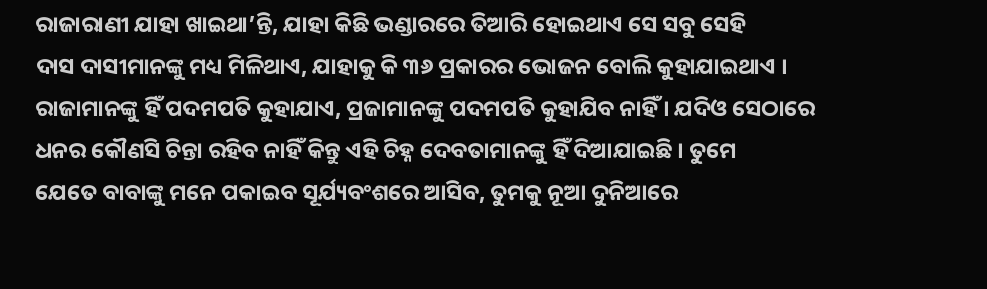ରାଜାରାଣୀ ଯାହା ଖାଇଥା’ନ୍ତି, ଯାହା କିଛି ଭଣ୍ଡାରରେ ତିଆରି ହୋଇଥାଏ ସେ ସବୁ ସେହି
ଦାସ ଦାସୀମାନଙ୍କୁ ମଧ୍ୟ ମିଳିଥାଏ, ଯାହାକୁ କି ୩୬ ପ୍ରକାରର ଭୋଜନ ବୋଲି କୁହାଯାଇଥାଏ ।
ରାଜାମାନଙ୍କୁ ହିଁ ପଦମପତି କୁହାଯାଏ, ପ୍ରଜାମାନଙ୍କୁ ପଦମପତି କୁହାଯିବ ନାହିଁ । ଯଦିଓ ସେଠାରେ
ଧନର କୌଣସି ଚିନ୍ତା ରହିବ ନାହିଁ କିନ୍ତୁ ଏହି ଚିହ୍ନ ଦେବତାମାନଙ୍କୁ ହିଁ ଦିଆଯାଇଛି । ତୁମେ
ଯେତେ ବାବାଙ୍କୁ ମନେ ପକାଇବ ସୂର୍ଯ୍ୟବଂଶରେ ଆସିବ, ତୁମକୁ ନୂଆ ଦୁନିଆରେ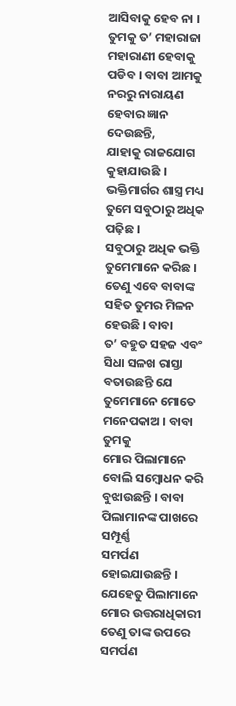ଆସିବାକୁ ହେବ ନା ।
ତୁମକୁ ତ’ ମହାରାଜା ମହାରାଣୀ ହେବାକୁ ପଡିବ । ବାବା ଆମକୁ ନରରୁ ନାରାୟଣ ହେବାର ଜ୍ଞାନ ଦେଉଛନ୍ତି,
ଯାହାକୁ ରାଜଯୋଗ କୁହାଯାଉଛି । ଭକ୍ତିମାର୍ଗର ଶାସ୍ତ୍ର ମଧ୍ୟ ତୁମେ ସବୁଠାରୁ ଅଧିକ ପଢ଼ିଛ ।
ସବୁଠାରୁ ଅଧିକ ଭକ୍ତି ତୁମେମାନେ କରିଛ । ତେଣୁ ଏବେ ବାବାଙ୍କ ସହିତ ତୁମର ମିଳନ ହେଉଛି । ବାବା
ତ’ ବହୁତ ସହଜ ଏବଂ ସିଧା ସଳଖ ରାସ୍ତା ବତାଉଛନ୍ତି ଯେ ତୁମେମାନେ ମୋତେ ମନେପକାଅ । ବାବା ତୁମକୁ
ମୋର ପିଲାମାନେ ବୋଲି ସମ୍ବୋଧନ କରି ବୁଝାଉଛନ୍ତି । ବାବା ପିଲାମାନଙ୍କ ପାଖରେ ସମ୍ପୂର୍ଣ୍ଣ
ସମର୍ପଣ ହୋଇଯାଉଛନ୍ତି । ଯେହେତୁ ପିଲାମାନେ ମୋର ଉତ୍ତରାଧିକାରୀ ତେଣୁ ତାଙ୍କ ଉପରେ ସମର୍ପଣ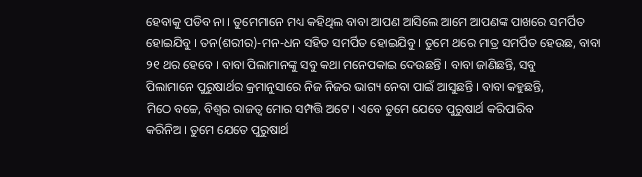ହେବାକୁ ପଡିବ ନା । ତୁମେମାନେ ମଧ୍ୟ କହିଥିଲ ବାବା ଆପଣ ଆସିଲେ ଆମେ ଆପଣଙ୍କ ପାଖରେ ସମର୍ପିତ
ହୋଇଯିବୁ । ତନ(ଶରୀର)-ମନ-ଧନ ସହିତ ସମର୍ପିତ ହୋଇଯିବୁ । ତୁମେ ଥରେ ମାତ୍ର ସମର୍ପିତ ହେଉଛ, ବାବା
୨୧ ଥର ହେବେ । ବାବା ପିଲାମାନଙ୍କୁ ସବୁ କଥା ମନେପକାଇ ଦେଉଛନ୍ତି । ବାବା ଜାଣିଛନ୍ତି, ସବୁ
ପିଲାମାନେ ପୁରୁଷାର୍ଥର କ୍ରମାନୁସାରେ ନିଜ ନିଜର ଭାଗ୍ୟ ନେବା ପାଇଁ ଆସୁଛନ୍ତି । ବାବା କହୁଛନ୍ତି,
ମିଠେ ବଚ୍ଚେ, ବିଶ୍ୱର ରାଜତ୍ୱ ମୋର ସମ୍ପତ୍ତି ଅଟେ । ଏବେ ତୁମେ ଯେତେ ପୁରୁଷାର୍ଥ କରିପାରିବ
କରିନିଅ । ତୁମେ ଯେତେ ପୁରୁଷାର୍ଥ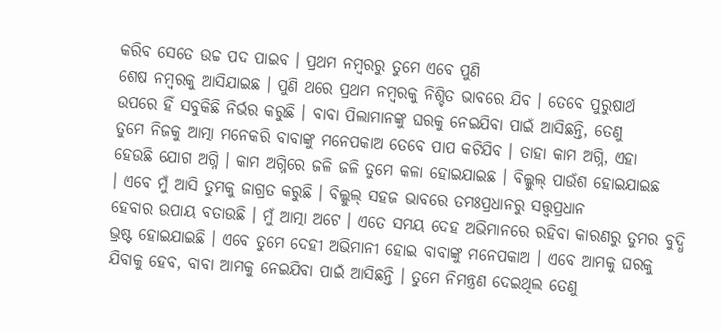କରିବ ସେତେ ଉଚ୍ଚ ପଦ ପାଇବ । ପ୍ରଥମ ନମ୍ବରରୁ ତୁମେ ଏବେ ପୁଣି
ଶେଷ ନମ୍ବରକୁ ଆସିଯାଇଛ । ପୁଣି ଥରେ ପ୍ରଥମ ନମ୍ବରକୁ ନିଶ୍ଚିତ ଭାବରେ ଯିବ । ତେବେ ପୁରୁଷାର୍ଥ
ଉପରେ ହିଁ ସବୁକିଛି ନିର୍ଭର କରୁଛି । ବାବା ପିଲାମାନଙ୍କୁ ଘରକୁ ନେଇଯିବା ପାଇଁ ଆସିଛନ୍ତି, ତେଣୁ
ତୁମେ ନିଜକୁ ଆତ୍ମା ମନେକରି ବାବାଙ୍କୁ ମନେପକାଅ ତେବେ ପାପ କଟିଯିବ । ତାହା କାମ ଅଗ୍ନି, ଏହା
ହେଉଛି ଯୋଗ ଅଗ୍ନି । କାମ ଅଗ୍ନିରେ ଜଳି ଜଳି ତୁମେ କଳା ହୋଇଯାଇଛ । ବିଲ୍କୁଲ୍ ପାଉଁଶ ହୋଇଯାଇଛ
। ଏବେ ମୁଁ ଆସି ତୁମକୁ ଜାଗ୍ରତ କରୁଛି । ବିଲ୍କୁଲ୍ ସହଜ ଭାବରେ ତମଃପ୍ରଧାନରୁ ସତ୍ତ୍ୱପ୍ରଧାନ
ହେବାର ଉପାୟ ବତାଉଛି । ମୁଁ ଆତ୍ମା ଅଟେ । ଏତେ ସମୟ ଦେହ ଅଭିମାନରେ ରହିବା କାରଣରୁ ତୁମର ବୁଦ୍ଧି
ଭ୍ରଷ୍ଟ ହୋଇଯାଇଛି । ଏବେ ତୁମେ ଦେହୀ ଅଭିମାନୀ ହୋଇ ବାବାଙ୍କୁ ମନେପକାଅ । ଏବେ ଆମକୁ ଘରକୁ
ଯିବାକୁ ହେବ, ବାବା ଆମକୁ ନେଇଯିବା ପାଇଁ ଆସିଛନ୍ତି । ତୁମେ ନିମନ୍ତ୍ରଣ ଦେଇଥିଲ ତେଣୁ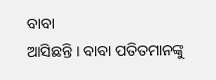ବାବା
ଆସିଛନ୍ତି । ବାବା ପତିତମାନଙ୍କୁ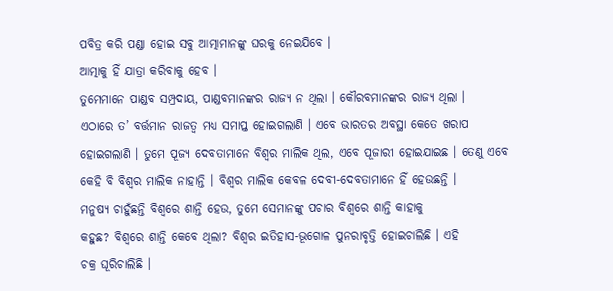ପବିତ୍ର କରି ପଣ୍ଡା ହୋଇ ସବୁ ଆତ୍ମାମାନଙ୍କୁ ଘରକୁ ନେଇଯିବେ ।
ଆତ୍ମାକୁ ହିଁ ଯାତ୍ରା କରିବାକୁ ହେବ ।
ତୁମେମାନେ ପାଣ୍ଡବ ସମ୍ପ୍ରଦାୟ, ପାଣ୍ଡବମାନଙ୍କର ରାଜ୍ୟ ନ ଥିଲା । କୌରବମାନଙ୍କର ରାଜ୍ୟ ଥିଲା ।
ଏଠାରେ ତ’ ବର୍ତ୍ତମାନ ରାଜତ୍ୱ ମଧ୍ୟ ସମାପ୍ତ ହୋଇଗଲାଣି । ଏବେ ଭାରତର ଅବସ୍ଥା କେତେ ଖରାପ
ହୋଇଗଲାଣି । ତୁମେ ପୂଜ୍ୟ ଦେବତାମାନେ ବିଶ୍ୱର ମାଲିକ ଥିଲ, ଏବେ ପୂଜାରୀ ହୋଇଯାଇଛ । ତେଣୁ ଏବେ
କେହି ବି ବିଶ୍ୱର ମାଲିକ ନାହାନ୍ତି । ବିଶ୍ୱର ମାଲିକ କେବଳ ଦେବୀ-ଦେବତାମାନେ ହିଁ ହେଉଛନ୍ତି ।
ମନୁଷ୍ୟ ଚାହୁଁଛନ୍ତି ବିଶ୍ୱରେ ଶାନ୍ତି ହେଉ, ତୁମେ ସେମାନଙ୍କୁ ପଚାର ବିଶ୍ୱରେ ଶାନ୍ତି କାହାକୁ
କହୁଛ? ବିଶ୍ୱରେ ଶାନ୍ତି କେବେ ଥିଲା? ବିଶ୍ୱର ଇତିହାସ-ଭୂଗୋଳ ପୁନରାବୃତ୍ତି ହୋଇଚାଲିଛି । ଏହି
ଚକ୍ର ଘୂରିଚାଲିଛି ।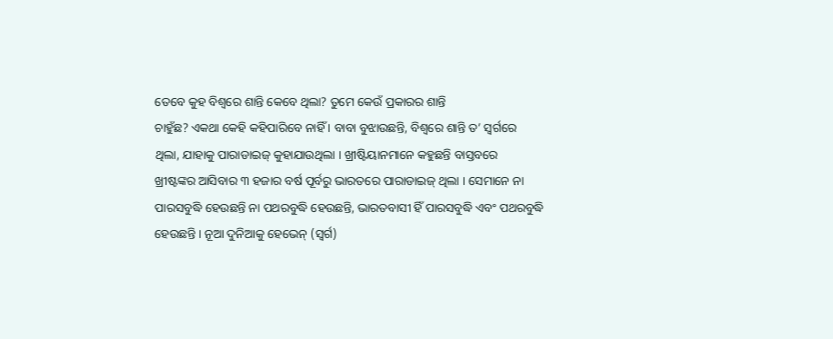ତେବେ କୁହ ବିଶ୍ୱରେ ଶାନ୍ତି କେବେ ଥିଲା? ତୁମେ କେଉଁ ପ୍ରକାରର ଶାନ୍ତି
ଚାହୁଁଛ? ଏକଥା କେହି କହିପାରିବେ ନାହିଁ । ବାବା ବୁଝାଉଛନ୍ତି, ବିଶ୍ୱରେ ଶାନ୍ତି ତ’ ସ୍ୱର୍ଗରେ
ଥିଲା, ଯାହାକୁ ପାରାଡାଇଜ୍ କୁହାଯାଉଥିଲା । ଖ୍ରୀଷ୍ଟିୟାନମାନେ କହୁଛନ୍ତି ବାସ୍ତବରେ
ଖ୍ରୀଷ୍ଟଙ୍କର ଆସିବାର ୩ ହଜାର ବର୍ଷ ପୂର୍ବରୁ ଭାରତରେ ପାରାଡାଇଜ୍ ଥିଲା । ସେମାନେ ନା
ପାରସବୁଦ୍ଧି ହେଉଛନ୍ତି ନା ପଥରବୁଦ୍ଧି ହେଉଛନ୍ତି, ଭାରତବାସୀ ହିଁ ପାରସବୁଦ୍ଧି ଏବଂ ପଥରବୁଦ୍ଧି
ହେଉଛନ୍ତି । ନୂଆ ଦୁନିଆକୁ ହେଭେନ୍ (ସ୍ୱର୍ଗ)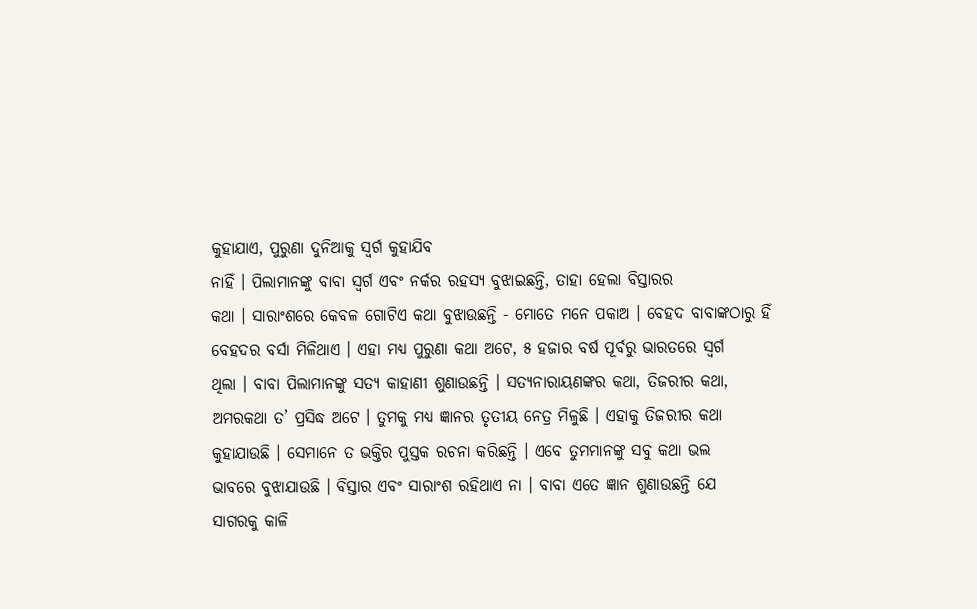କୁହାଯାଏ, ପୁରୁଣା ଦୁନିଆକୁ ସ୍ୱର୍ଗ କୁହାଯିବ
ନାହିଁ । ପିଲାମାନଙ୍କୁ ବାବା ସ୍ୱର୍ଗ ଏବଂ ନର୍କର ରହସ୍ୟ ବୁଝାଇଛନ୍ତି, ତାହା ହେଲା ବିସ୍ତାରର
କଥା । ସାରାଂଶରେ କେବଳ ଗୋଟିଏ କଥା ବୁଝାଉଛନ୍ତି - ମୋତେ ମନେ ପକାଅ । ବେହଦ ବାବାଙ୍କଠାରୁ ହିଁ
ବେହଦର ବର୍ସା ମିଳିଥାଏ । ଏହା ମଧ୍ୟ ପୁରୁଣା କଥା ଅଟେ, ୫ ହଜାର ବର୍ଷ ପୂର୍ବରୁ ଭାରତରେ ସ୍ୱର୍ଗ
ଥିଲା । ବାବା ପିଲାମାନଙ୍କୁ ସତ୍ୟ କାହାଣୀ ଶୁଣାଉଛନ୍ତି । ସତ୍ୟନାରାୟଣଙ୍କର କଥା, ତିଜରୀର କଥା,
ଅମରକଥା ତ’ ପ୍ରସିଦ୍ଧ ଅଟେ । ତୁମକୁ ମଧ୍ୟ ଜ୍ଞାନର ତୃତୀୟ ନେତ୍ର ମିଳୁଛି । ଏହାକୁ ତିଜରୀର କଥା
କୁହାଯାଉଛି । ସେମାନେ ତ ଭକ୍ତିର ପୁସ୍ତକ ରଚନା କରିଛନ୍ତି । ଏବେ ତୁମମାନଙ୍କୁ ସବୁ କଥା ଭଲ
ଭାବରେ ବୁଝାଯାଉଛି । ବିସ୍ତାର ଏବଂ ସାରାଂଶ ରହିଥାଏ ନା । ବାବା ଏତେ ଜ୍ଞାନ ଶୁଣାଉଛନ୍ତି ଯେ
ସାଗରକୁ କାଳି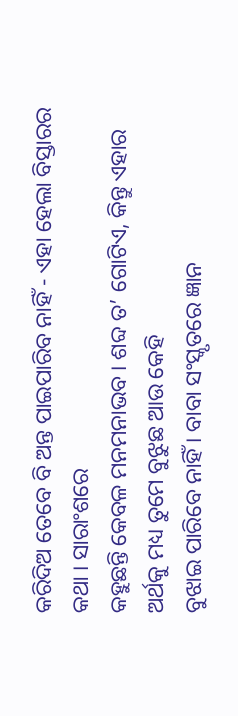କରିଦିଅ ତେବେ ବି ଅନ୍ତ ପାଇପାରିବ ନାହିଁ - ଏହା ହେଲା ବିସ୍ତାରର କଥା । ସାରାଂଶରେ
କହୁଛନ୍ତି କେବଳ ମନମନାଭବ । ଶବ୍ଦ ତ’ ଗୋଟିଏ, କିନ୍ତୁ ଏହାର ଅର୍ଥକୁ ମଧ୍ୟ ତୁମେ ବୁଝୁଛ ଆଉ କେହି
ବୁଝାଇ ପାରିବେ ନାହିଁ । ବାବା ସଂସ୍କୃତରେ ଜ୍ଞାନ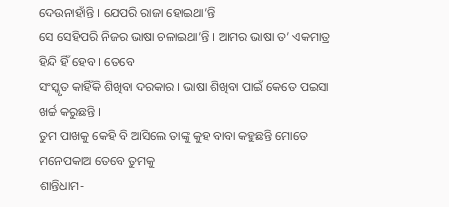ଦେଉନାହାଁନ୍ତି । ଯେପରି ରାଜା ହୋଇଥା’ନ୍ତି
ସେ ସେହିପରି ନିଜର ଭାଷା ଚଳାଇଥା’ନ୍ତି । ଆମର ଭାଷା ତ’ ଏକମାତ୍ର ହିନ୍ଦି ହିଁ ହେବ । ତେବେ
ସଂସ୍କୃତ କାହିଁକି ଶିଖିବା ଦରକାର । ଭାଷା ଶିଖିବା ପାଇଁ କେତେ ପଇସା ଖର୍ଚ୍ଚ କରୁଛନ୍ତି ।
ତୁମ ପାଖକୁ କେହି ବି ଆସିଲେ ତାଙ୍କୁ କୁହ ବାବା କହୁଛନ୍ତି ମୋତେ ମନେପକାଅ ତେବେ ତୁମକୁ
ଶାନ୍ତିଧାମ-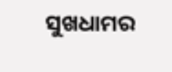ସୁଖଧାମର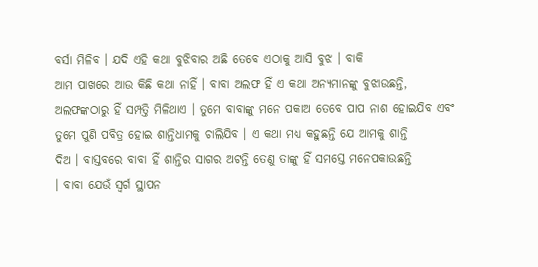ବର୍ସା ମିଳିବ । ଯଦି ଏହି କଥା ବୁଝିବାର ଅଛି ତେବେ ଏଠାକୁ ଆସି ବୁଝ । ବାକି
ଆମ ପାଖରେ ଆଉ କିଛି କଥା ନାହିଁ । ବାବା ଅଲଫ ହିଁ ଏ କଥା ଅନ୍ୟମାନଙ୍କୁ ବୁଝାଉଛନ୍ତି,
ଅଲଫଙ୍କଠାରୁ ହିଁ ସମ୍ପତ୍ତି ମିଳିଥାଏ । ତୁମେ ବାବାଙ୍କୁ ମନେ ପକାଅ ତେବେ ପାପ ନାଶ ହୋଇଯିବ ଏବଂ
ତୁମେ ପୁଣି ପବିତ୍ର ହୋଇ ଶାନ୍ତିଧାମକୁ ଚାଲିଯିବ । ଏ କଥା ମଧ୍ୟ କହୁଛନ୍ତି ଯେ ଆମକୁ ଶାନ୍ତି
ଦିଅ । ବାସ୍ତବରେ ବାବା ହିଁ ଶାନ୍ତିର ସାଗର ଅଟନ୍ତି ତେଣୁ ତାଙ୍କୁ ହିଁ ସମସ୍ତେ ମନେପକାଉଛନ୍ତି
। ବାବା ଯେଉଁ ସ୍ୱର୍ଗ ସ୍ଥାପନ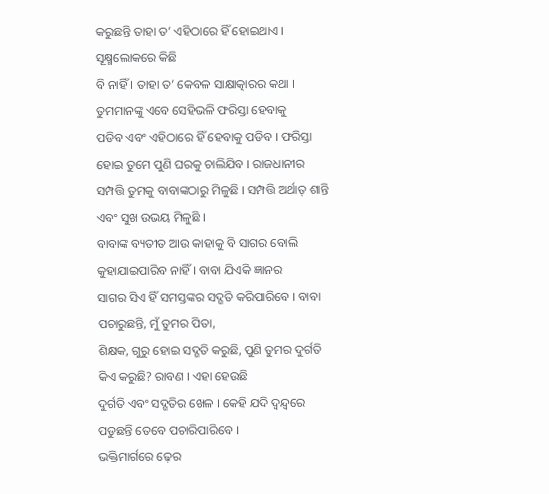କରୁଛନ୍ତି ତାହା ତ’ ଏହିଠାରେ ହିଁ ହୋଇଥାଏ । ସୂକ୍ଷ୍ମଲୋକରେ କିଛି
ବି ନାହିଁ । ତାହା ତ’ କେବଳ ସାକ୍ଷାତ୍କାରର କଥା । ତୁମମାନଙ୍କୁ ଏବେ ସେହିଭଳି ଫରିସ୍ତା ହେବାକୁ
ପଡିବ ଏବଂ ଏହିଠାରେ ହିଁ ହେବାକୁ ପଡିବ । ଫରିସ୍ତା ହୋଇ ତୁମେ ପୁଣି ଘରକୁ ଚାଲିଯିବ । ରାଜଧାନୀର
ସମ୍ପତ୍ତି ତୁମକୁ ବାବାଙ୍କଠାରୁ ମିଳୁଛି । ସମ୍ପତ୍ତି ଅର୍ଥାତ୍ ଶାନ୍ତି ଏବଂ ସୁଖ ଉଭୟ ମିଳୁଛି ।
ବାବାଙ୍କ ବ୍ୟତୀତ ଆଉ କାହାକୁ ବି ସାଗର ବୋଲି କୁହାଯାଇପାରିବ ନାହିଁ । ବାବା ଯିଏକି ଜ୍ଞାନର
ସାଗର ସିଏ ହିଁ ସମସ୍ତଙ୍କର ସଦ୍ଗତି କରିପାରିବେ । ବାବା ପଚାରୁଛନ୍ତି, ମୁଁ ତୁମର ପିତା,
ଶିକ୍ଷକ, ଗୁରୁ ହୋଇ ସଦ୍ଗତି କରୁଛି, ପୁଣି ତୁମର ଦୁର୍ଗତି କିଏ କରୁଛି? ରାବଣ । ଏହା ହେଉଛି
ଦୁର୍ଗତି ଏବଂ ସଦ୍ଗତିର ଖେଳ । କେହି ଯଦି ଦ୍ୱନ୍ଦ୍ୱରେ ପଡୁଛନ୍ତି ତେବେ ପଚାରିପାରିବେ ।
ଭକ୍ତିମାର୍ଗରେ ଢ଼େର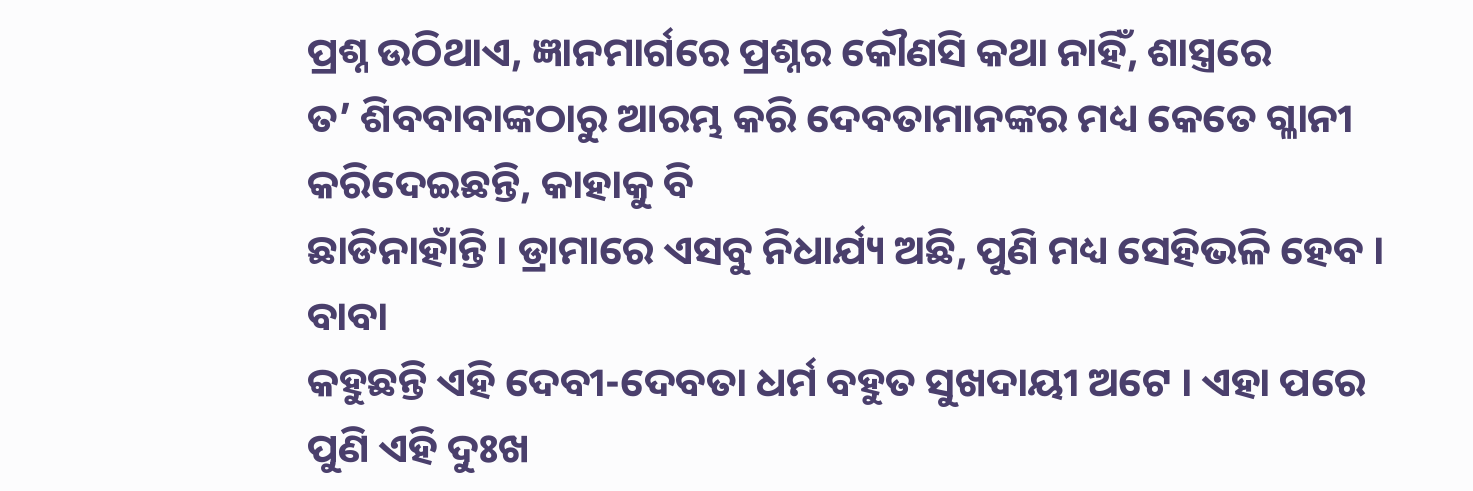ପ୍ରଶ୍ନ ଉଠିଥାଏ, ଜ୍ଞାନମାର୍ଗରେ ପ୍ରଶ୍ନର କୌଣସି କଥା ନାହିଁ, ଶାସ୍ତ୍ରରେ
ତ’ ଶିବବାବାଙ୍କଠାରୁ ଆରମ୍ଭ କରି ଦେବତାମାନଙ୍କର ମଧ୍ୟ କେତେ ଗ୍ଳାନୀ କରିଦେଇଛନ୍ତି, କାହାକୁ ବି
ଛାଡିନାହାଁନ୍ତି । ଡ୍ରାମାରେ ଏସବୁ ନିଧାର୍ଯ୍ୟ ଅଛି, ପୁଣି ମଧ୍ୟ ସେହିଭଳି ହେବ । ବାବା
କହୁଛନ୍ତି ଏହି ଦେବୀ-ଦେବତା ଧର୍ମ ବହୁତ ସୁଖଦାୟୀ ଅଟେ । ଏହା ପରେ ପୁଣି ଏହି ଦୁଃଖ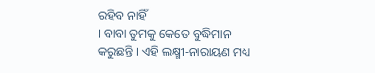ରହିବ ନାହିଁ
। ବାବା ତୁମକୁ କେତେ ବୁଦ୍ଧିମାନ କରୁଛନ୍ତି । ଏହି ଲକ୍ଷ୍ମୀ-ନାରାୟଣ ମଧ୍ୟ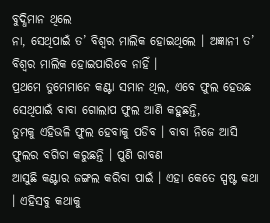ବୁଦ୍ଧିମାନ ଥିଲେ
ନା, ସେଥିପାଇଁ ତ’ ବିଶ୍ୱର ମାଲିକ ହୋଇଥିଲେ । ଅଜ୍ଞାନୀ ତ’ ବିଶ୍ୱର ମାଲିକ ହୋଇପାରିବେ ନାହିଁ ।
ପ୍ରଥମେ ତୁମେମାନେ କଣ୍ଟା ସମାନ ଥିଲ, ଏବେ ଫୁଲ ହେଉଛ ସେଥିପାଇଁ ବାବା ଗୋଲାପ ଫୁଲ ଆଣି କହୁଛନ୍ତି,
ତୁମକୁ ଏହିଭଳି ଫୁଲ ହେବାକୁ ପଡିବ । ବାବା ନିଜେ ଆସି ଫୁଲର ବଗିଚା କରୁଛନ୍ତି । ପୁଣି ରାବଣ
ଆସୁଛି କଣ୍ଟାର ଜଙ୍ଗଲ କରିବା ପାଇଁ । ଏହା କେତେ ସ୍ପଷ୍ଟ କଥା । ଏହିସବୁ କଥାକୁ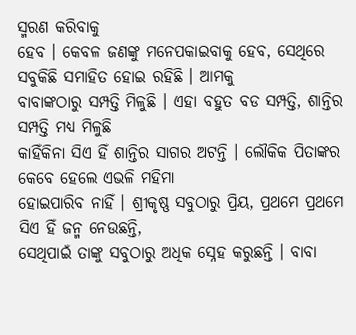ସ୍ମରଣ କରିବାକୁ
ହେବ । କେବଳ ଜଣଙ୍କୁ ମନେପକାଇବାକୁ ହେବ, ସେଥିରେ ସବୁକିଛି ସମାହିତ ହୋଇ ରହିଛି । ଆମକୁ
ବାବାଙ୍କଠାରୁ ସମ୍ପତ୍ତି ମିଳୁଛି । ଏହା ବହୁତ ବଡ ସମ୍ପତ୍ତି, ଶାନ୍ତିର ସମ୍ପତ୍ତି ମଧ୍ୟ ମିଳୁଛି
କାହିଁକିନା ସିଏ ହିଁ ଶାନ୍ତିର ସାଗର ଅଟନ୍ତି । ଲୌକିକ ପିତାଙ୍କର କେବେ ହେଲେ ଏଭଳି ମହିମା
ହୋଇପାରିବ ନାହିଁ । ଶ୍ରୀକୃଷ୍ଣ ସବୁଠାରୁ ପ୍ରିୟ, ପ୍ରଥମେ ପ୍ରଥମେ ସିଏ ହିଁ ଜନ୍ମ ନେଉଛନ୍ତି,
ସେଥିପାଇଁ ତାଙ୍କୁ ସବୁଠାରୁ ଅଧିକ ସ୍ନେହ କରୁଛନ୍ତି । ବାବା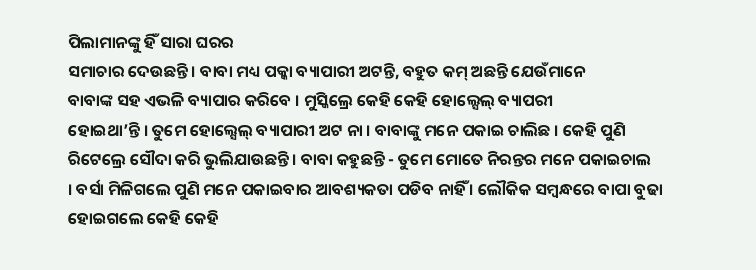ପିଲାମାନଙ୍କୁ ହିଁ ସାରା ଘରର
ସମାଚାର ଦେଉଛନ୍ତି । ବାବା ମଧ୍ୟ ପକ୍କା ବ୍ୟାପାରୀ ଅଟନ୍ତି, ବହୁତ କମ୍ ଅଛନ୍ତି ଯେଉଁମାନେ
ବାବାଙ୍କ ସହ ଏଭଳି ବ୍ୟାପାର କରିବେ । ମୁସ୍କିଲ୍ରେ କେହି କେହି ହୋଲ୍ସେଲ୍ ବ୍ୟାପରୀ
ହୋଇଥା’ନ୍ତି । ତୁମେ ହୋଲ୍ସେଲ୍ ବ୍ୟାପାରୀ ଅଟ ନା । ବାବାଙ୍କୁ ମନେ ପକାଇ ଚାଲିଛ । କେହି ପୁଣି
ରିଟେଲ୍ରେ ସୌଦା କରି ଭୁଲିଯାଉଛନ୍ତି । ବାବା କହୁଛନ୍ତି - ତୁମେ ମୋତେ ନିରନ୍ତର ମନେ ପକାଇଚାଲ
। ବର୍ସା ମିଳିଗଲେ ପୁଣି ମନେ ପକାଇବାର ଆବଶ୍ୟକତା ପଡିବ ନାହିଁ । ଲୌକିକ ସମ୍ବନ୍ଧରେ ବାପା ବୁଢା
ହୋଇଗଲେ କେହି କେହି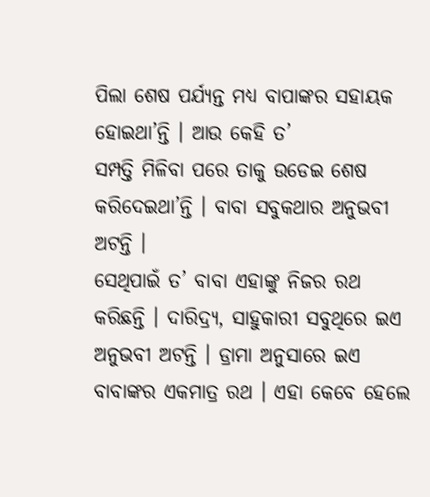ପିଲା ଶେଷ ପର୍ଯ୍ୟନ୍ତ ମଧ୍ୟ ବାପାଙ୍କର ସହାୟକ ହୋଇଥା’ନ୍ତି । ଆଉ କେହି ତ’
ସମ୍ପତ୍ତି ମିଳିବା ପରେ ତାକୁ ଉଡେଇ ଶେଷ କରିଦେଇଥା’ନ୍ତି । ବାବା ସବୁକଥାର ଅନୁଭବୀ ଅଟନ୍ତି ।
ସେଥିପାଇଁ ତ’ ବାବା ଏହାଙ୍କୁ ନିଜର ରଥ କରିଛନ୍ତି । ଦାରିଦ୍ର୍ୟ, ସାହୁକାରୀ ସବୁଥିରେ ଇଏ
ଅନୁଭବୀ ଅଟନ୍ତି । ଡ୍ରାମା ଅନୁସାରେ ଇଏ ବାବାଙ୍କର ଏକମାତ୍ର ରଥ । ଏହା କେବେ ହେଲେ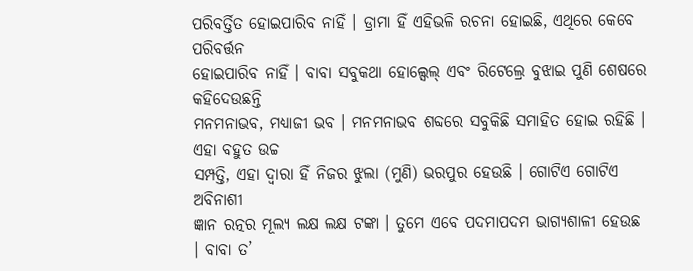ପରିବର୍ତ୍ତିତ ହୋଇପାରିବ ନାହିଁ । ଡ୍ରାମା ହିଁ ଏହିଭଳି ରଚନା ହୋଇଛି, ଏଥିରେ କେବେ ପରିବର୍ତ୍ତନ
ହୋଇପାରିବ ନାହିଁ । ବାବା ସବୁକଥା ହୋଲ୍ସେଲ୍ ଏବଂ ରିଟେଲ୍ରେ ବୁଝାଇ ପୁଣି ଶେଷରେ କହିଦେଉଛନ୍ତି
ମନମନାଭବ, ମଧ୍ୟାଜୀ ଭବ । ମନମନାଭବ ଶବ୍ଦରେ ସବୁକିଛି ସମାହିତ ହୋଇ ରହିଛି । ଏହା ବହୁତ ଉଚ୍ଚ
ସମ୍ପତ୍ତି, ଏହା ଦ୍ୱାରା ହିଁ ନିଜର ଝୁଲା (ମୁଣି) ଭରପୁର ହେଉଛି । ଗୋଟିଏ ଗୋଟିଏ ଅବିନାଶୀ
ଜ୍ଞାନ ରତ୍ନର ମୂଲ୍ୟ ଲକ୍ଷ ଲକ୍ଷ ଟଙ୍କା । ତୁମେ ଏବେ ପଦମାପଦମ ଭାଗ୍ୟଶାଳୀ ହେଉଛ । ବାବା ତ’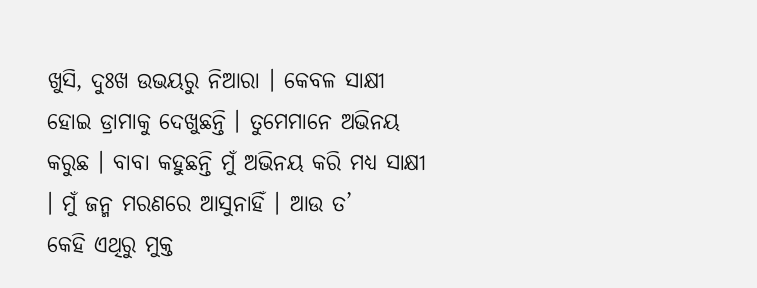ଖୁସି, ଦୁଃଖ ଉଭୟରୁ ନିଆରା । କେବଳ ସାକ୍ଷୀ ହୋଇ ଡ୍ରାମାକୁ ଦେଖୁଛନ୍ତି । ତୁମେମାନେ ଅଭିନୟ
କରୁଛ । ବାବା କହୁଛନ୍ତି ମୁଁ ଅଭିନୟ କରି ମଧ୍ୟ ସାକ୍ଷୀ । ମୁଁ ଜନ୍ମ ମରଣରେ ଆସୁନାହିଁ । ଆଉ ତ’
କେହି ଏଥିରୁ ମୁକ୍ତ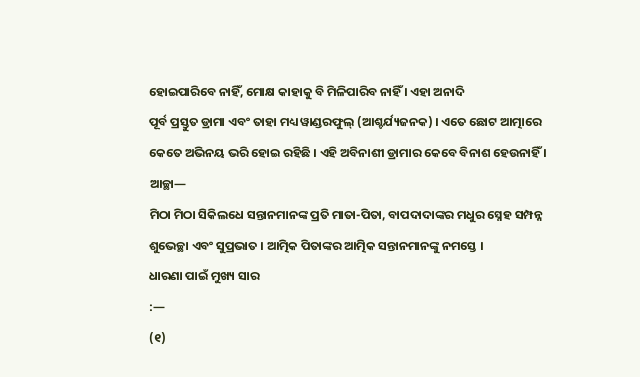ହୋଇପାରିବେ ନାହିଁ, ମୋକ୍ଷ କାହାକୁ ବି ମିଳିପାରିବ ନାହିଁ । ଏହା ଅନାଦି
ପୂର୍ବ ପ୍ରସ୍ତୁତ ଡ୍ରାମା ଏବଂ ତାହା ମଧ୍ୟ ୱାଣ୍ଡରଫୁଲ୍ (ଆଶ୍ଚର୍ଯ୍ୟଜନକ) । ଏତେ ଛୋଟ ଆତ୍ମାରେ
କେତେ ଅଭିନୟ ଭରି ହୋଇ ରହିଛି । ଏହି ଅବିନାଶୀ ଡ୍ରାମାର କେବେ ବିନାଶ ହେଉନାହିଁ । ଆଚ୍ଛା—
ମିଠା ମିଠା ସିକିଲଧେ ସନ୍ତାନମାନଙ୍କ ପ୍ରତି ମାତା-ପିତା, ବାପଦାଦାଙ୍କର ମଧୁର ସ୍ନେହ ସମ୍ପନ୍ନ
ଶୁଭେଚ୍ଛା ଏବଂ ସୁପ୍ରଭାତ । ଆତ୍ମିକ ପିତାଙ୍କର ଆତ୍ମିକ ସନ୍ତାନମାନଙ୍କୁ ନମସ୍ତେ ।
ଧାରଣା ପାଇଁ ମୁଖ୍ୟ ସାର
:—
(୧)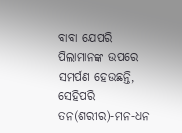ବାବା ଯେପରି
ପିଲାମାନଙ୍କ ଉପରେ ସମର୍ପଣ ହେଉଛନ୍ତି, ସେହିପରି ତନ(ଶରୀର)-ମନ-ଧନ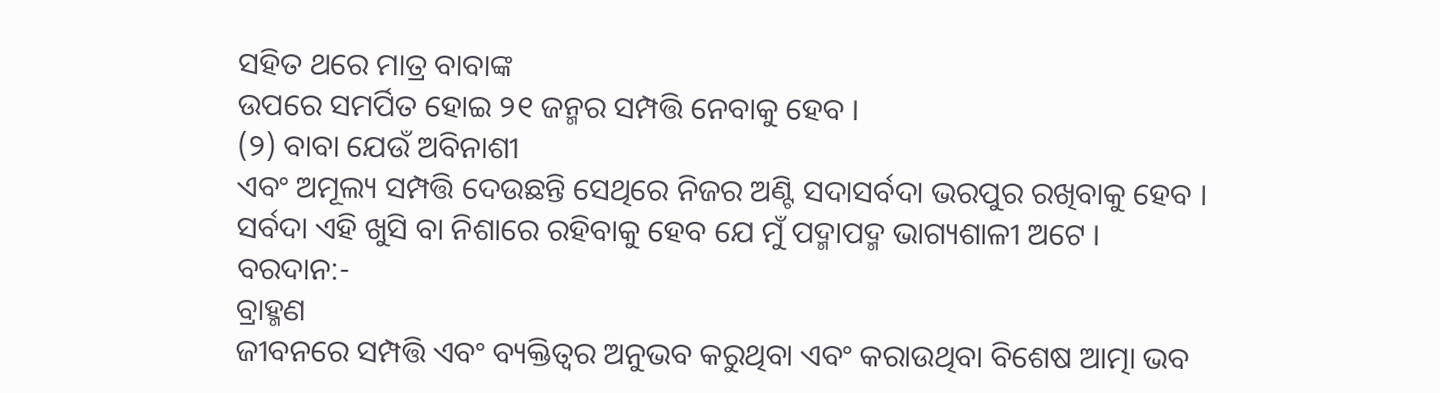ସହିତ ଥରେ ମାତ୍ର ବାବାଙ୍କ
ଉପରେ ସମର୍ପିତ ହୋଇ ୨୧ ଜନ୍ମର ସମ୍ପତ୍ତି ନେବାକୁ ହେବ ।
(୨) ବାବା ଯେଉଁ ଅବିନାଶୀ
ଏବଂ ଅମୂଲ୍ୟ ସମ୍ପତ୍ତି ଦେଉଛନ୍ତି ସେଥିରେ ନିଜର ଅଣ୍ଟି ସଦାସର୍ବଦା ଭରପୁର ରଖିବାକୁ ହେବ ।
ସର୍ବଦା ଏହି ଖୁସି ବା ନିଶାରେ ରହିବାକୁ ହେବ ଯେ ମୁଁ ପଦ୍ମାପଦ୍ମ ଭାଗ୍ୟଶାଳୀ ଅଟେ ।
ବରଦାନ:-
ବ୍ରାହ୍ମଣ
ଜୀବନରେ ସମ୍ପତ୍ତି ଏବଂ ବ୍ୟକ୍ତିତ୍ୱର ଅନୁଭବ କରୁଥିବା ଏବଂ କରାଉଥିବା ବିଶେଷ ଆତ୍ମା ଭବ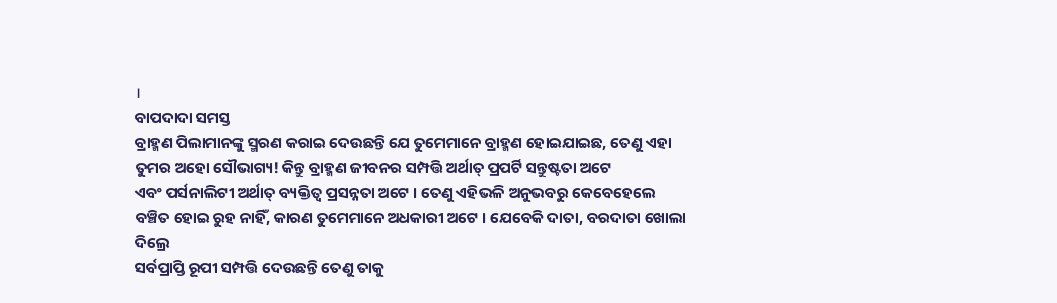।
ବାପଦାଦା ସମସ୍ତ
ବ୍ରାହ୍ମଣ ପିଲାମାନଙ୍କୁ ସ୍ମରଣ କରାଇ ଦେଉଛନ୍ତି ଯେ ତୁମେମାନେ ବ୍ରାହ୍ମଣ ହୋଇଯାଇଛ, ତେଣୁ ଏହା
ତୁମର ଅହୋ ସୌଭାଗ୍ୟ! କିନ୍ତୁ ବ୍ରାହ୍ମଣ ଜୀବନର ସମ୍ପତ୍ତି ଅର୍ଥାତ୍ ପ୍ରପର୍ଟି ସନ୍ତୁଷ୍ଟତା ଅଟେ
ଏବଂ ପର୍ସନାଲିଟୀ ଅର୍ଥାତ୍ ବ୍ୟକ୍ତିତ୍ୱ ପ୍ରସନ୍ନତା ଅଟେ । ତେଣୁ ଏହିଭଳି ଅନୁଭବରୁ କେବେହେଲେ
ବଞ୍ଚିତ ହୋଇ ରୁହ ନାହିଁ, କାରଣ ତୁମେମାନେ ଅଧକାରୀ ଅଟେ । ଯେବେକି ଦାତା, ବରଦାତା ଖୋଲା ଦିଲ୍ରେ
ସର୍ବପ୍ରାପ୍ତି ରୂପୀ ସମ୍ପତ୍ତି ଦେଉଛନ୍ତି ତେଣୁ ତାକୁ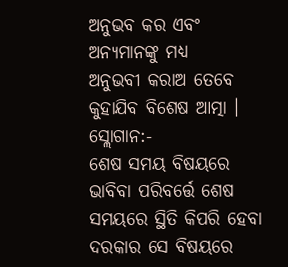ଅନୁଭବ କର ଏବଂ ଅନ୍ୟମାନଙ୍କୁ ମଧ୍ୟ
ଅନୁଭବୀ କରାଅ ତେବେ କୁହାଯିବ ବିଶେଷ ଆତ୍ମା ।
ସ୍ଲୋଗାନ:-
ଶେଷ ସମୟ ବିଷୟରେ
ଭାବିବା ପରିବର୍ତ୍ତେ ଶେଷ ସମୟରେ ସ୍ଥିତି କିପରି ହେବା ଦରକାର ସେ ବିଷୟରେ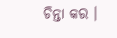ଚିନ୍ତା କର ।